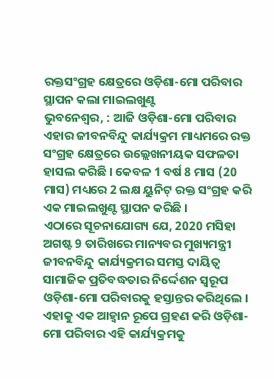ରକ୍ତସଂଗ୍ରହ କ୍ଷେତ୍ରରେ ଓଡ଼ିଶା-ମୋ ପରିବାର ସ୍ଥାପନ କଲା ମାଇଲଖୁଣ୍ଟ
ଭୁବନେଶ୍ୱର, : ଆଜି ଓଡ଼ିଶା-ମୋ ପରିବାର ଏହାର ଜୀବନବିନ୍ଦୁ କାର୍ଯ୍ୟକ୍ରମ ମାଧ୍ୟମରେ ରକ୍ତ ସଂଗ୍ରହ କ୍ଷେତ୍ରରେ ଉଲ୍ଲେଖନୀୟକ ସଫଳତା ହାସଲ କରିଛି । କେବଳ 1 ବର୍ଷ 8 ମାସ (20 ମାସ) ମଧ୍ୟରେ 2 ଲକ୍ଷ ୟୁନିଟ୍ ରକ୍ତ ସଂଗ୍ରହ କରି ଏକ ମାଇଲଖୁଣ୍ଟ ସ୍ଥାପନ କରିଛି ।
ଏଠାରେ ସୂଚନାଯୋଗ୍ୟ ଯେ, 2020 ମସିହା ଅଗଷ୍ଟ 9 ତାରିଖରେ ମାନ୍ୟବର ମୁଖ୍ୟମନ୍ତ୍ରୀ ଜୀବନବିନ୍ଦୁ କାର୍ଯ୍ୟକ୍ରମର ସମସ୍ତ ଦାୟିତ୍ୱ ସାମାଜିକ ପ୍ରତିବଦ୍ଧତାର ନିର୍ଦ୍ଦେଶନ ସ୍ୱରୂପ ଓଡ଼ିଶା-ମୋ ପରିବାରକୁ ହସ୍ତାନ୍ତର କରିଥିଲେ । ଏହାକୁ ଏକ ଆହ୍ୱାନ ରୂପେ ଗ୍ରହଣ କରି ଓଡ଼ିଶା-ମୋ ପରିବାର ଏହି କାର୍ଯ୍ୟକ୍ରମକୁ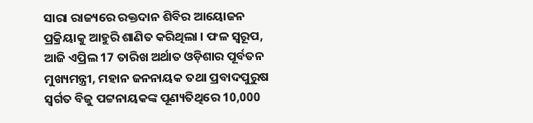ସାରା ରାଜ୍ୟରେ ରକ୍ତଦାନ ଶିବିର ଆୟୋଜନ ପ୍ରକ୍ରିୟାକୁ ଆହୁରି ଶାଣିତ କରିଥିଲା । ଫଳ ସ୍ୱରୂପ, ଆଜି ଏପ୍ରିଲ 17 ତାରିଖ ଅର୍ଥାତ ଓଡ଼ିଶାର ପୂର୍ବତନ ମୁଖ୍ୟମନ୍ତ୍ରୀ, ମହାନ ଜନନାୟକ ତଥା ପ୍ରବାଦପୁରୁଷ ସ୍ୱର୍ଗତ ବିଜୁ ପଟ୍ଟନାୟକଙ୍କ ପୂଣ୍ୟତିଥିରେ 10,000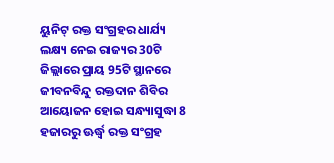ୟୁନିଟ୍ ରକ୍ତ ସଂଗ୍ରହର ଧାର୍ଯ୍ୟ ଲକ୍ଷ୍ୟ ନେଇ ରାଜ୍ୟର 30ଟି ଜିଲ୍ଲାରେ ପ୍ରାୟ 95ଟି ସ୍ଥାନରେ ଜୀବନବିନ୍ଦୁ ରକ୍ତଦାନ ଶିବିର ଆୟୋଜନ ହୋଇ ସନ୍ଧ୍ୟାସୁଦ୍ଧା 8 ହଜାରରୁ ଊର୍ଦ୍ଧ୍ୱ ରକ୍ତ ସଂଗ୍ରହ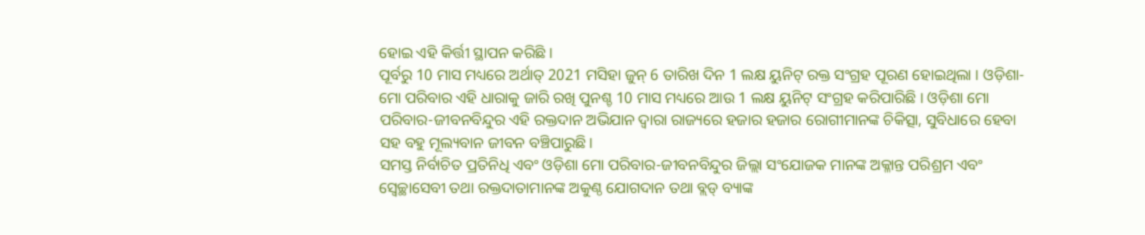ହୋଇ ଏହି କିର୍ତ୍ତୀ ସ୍ଥାପନ କରିଛି ।
ପୂର୍ବରୁ 10 ମାସ ମଧ୍ୟରେ ଅର୍ଥାତ୍ 2021 ମସିହା ଜୁନ୍ 6 ତାରିଖ ଦିନ 1 ଲକ୍ଷ ୟୁନିଟ୍ ରକ୍ତ ସଂଗ୍ରହ ପୂରଣ ହୋଇଥିଲା । ଓଡ଼ିଶା-ମୋ ପରିବାର ଏହି ଧାରାକୁ ଜାରି ରଖି ପୁନଶ୍ଚ 10 ମାସ ମଧ୍ୟରେ ଆଉ 1 ଲକ୍ଷ ୟୁନିଟ୍ ସଂଗ୍ରହ କରିପାରିଛି । ଓଡ଼ିଶା ମୋ ପରିବାର-ଜୀବନବିନ୍ଦୁର ଏହି ରକ୍ତଦାନ ଅଭିଯାନ ଦ୍ୱାରା ରାଜ୍ୟରେ ହଜାର ହଜାର ରୋଗୀମାନଙ୍କ ଚିକିତ୍ସା, ସୁବିଧାରେ ହେବା ସହ ବହୁ ମୂଲ୍ୟବାନ ଜୀବନ ବଞ୍ଚିପାରୁଛି।
ସମସ୍ତ ନିର୍ବାଚିତ ପ୍ରତିନିଧି ଏବଂ ଓଡ଼ିଶା ମୋ ପରିବାର-ଜୀବନବିନ୍ଦୁର ଜିଲ୍ଲା ସଂଯୋଜକ ମାନଙ୍କ ଅକ୍ଳାନ୍ତ ପରିଶ୍ରମ ଏବଂ ସ୍ୱେଚ୍ଛାସେବୀ ତଥା ରକ୍ତଦାତାମାନଙ୍କ ଅକୁଣ୍ଠ ଯୋଗଦାନ ତଥା ବ୍ଲଡ୍ ବ୍ୟାଙ୍କ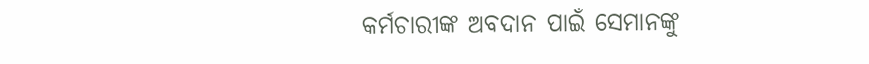କର୍ମଚାରୀଙ୍କ ଅବଦାନ ପାଇଁ ସେମାନଙ୍କୁ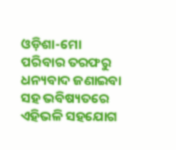ଓଡ଼ିଶା-ମୋ ପରିବାର ତରଫରୁ ଧନ୍ୟବାଦ ଜଣାଇବା ସହ ଭବିଷ୍ୟତରେ ଏହିଭଳି ସହଯୋଗ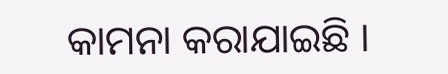କାମନା କରାଯାଇଛି ।